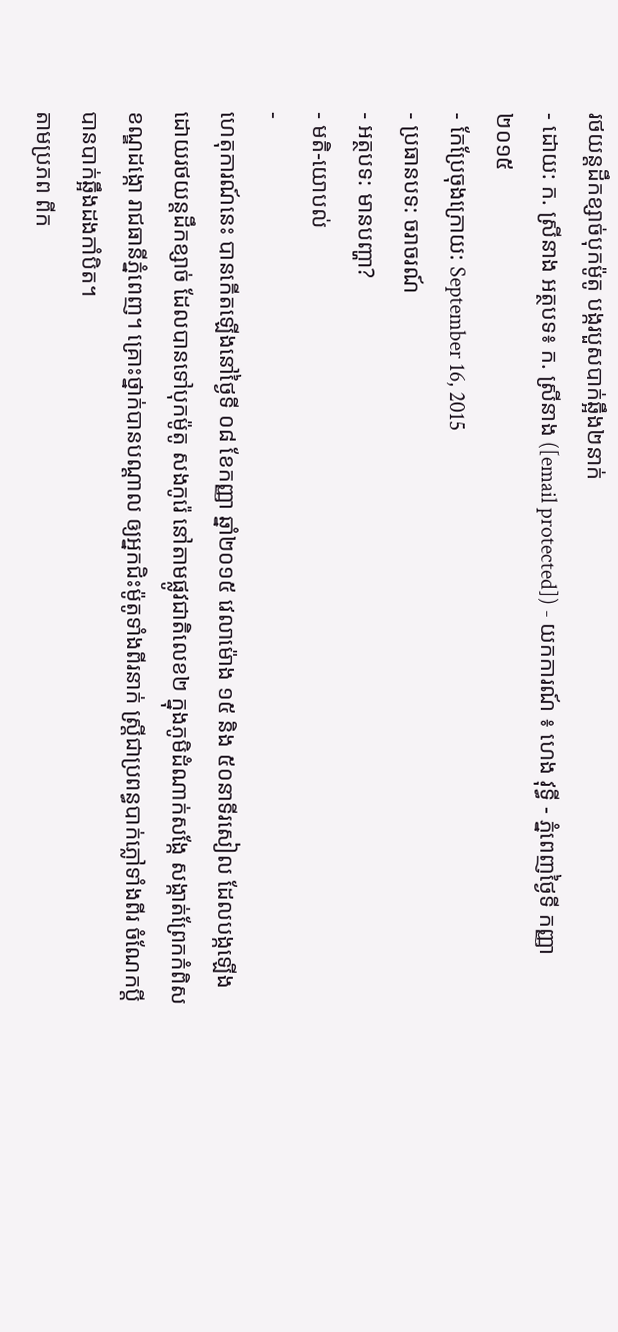រថយន្តដឹកខ្សាច់បុកម៉ូតូ បង្ករបួសបាក់ឆ្អឹង២នាក់
- ដោយ: ក. ស្រីនាង អត្ថបទ៖ ក. ស្រីនាង ([email protected]) - យកការណ៍ ៖ ហេង វុទ្ធី - ភ្នំពេញថ្ងៃទី កញ្ញា ២០១៥
- កែប្រែចុងក្រោយ: September 16, 2015
- ប្រធានបទ: ចរាចរណ៍
- អត្ថបទ: មានបញ្ហា?
- មតិ-យោបល់
-
ហេតុការណ៍នេះ បានកើតឡើងនៅថ្ងៃទី ០៨ ខែកញ្ញា ឆ្នាំ២០១៥ វេលាម៉ោង ១៥ និង ៥០នាទីរសៀល ដែលបង្កឡើង ដោយរថយន្តដឹកខ្សាច់ ដែលបានទៅបុកម៉ូតូ សងកូរ៉េ នៅតាមផ្លូវជាតិលេខ២ ក្នុងភូមិដំណាក់សង្កែ សង្កាត់ព្រែកកំពិស ខណ្ឌដង្កោ រាជធានីភ្នំពេញ។ គ្រោះថ្នាក់បានបណ្ដាល ឲ្យអ្នកជិះម៉ូតូទាំងពីរនាក់ ស្រ្តីជាប្រពន្ធបាក់ភ្លៅទាំងពីរ ចំណែកប្តី បានបាក់ឆ្អឹងដងកាំបិត។
តាមប្រភព ពីក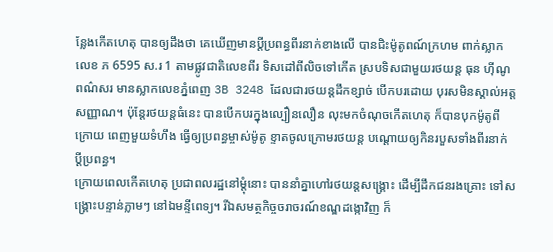ន្លែងកើតហេតុ បានឲ្យដឹងថា គេឃើញមានប្តីប្រពន្ធពីរនាក់ខាងលើ បានជិះម៉ូតូពណ៍ក្រហម ពាក់ស្លាក លេខ ភ 6595 ស.រ 1 តាមផ្លូវជាតិលេខពីរ ទិសដៅពីលិចទៅកើត ស្របទិសជាមួយរថយន្ត ធុន ហ៊ីណូ ពណ៌សរ មានស្លាកលេខភ្នំពេញ 3B 3248 ដែលជារថយន្តដឹកខ្សាច់ បើកបរដោយ បុរសមិនស្គាល់អត្តសញ្ញាណ។ ប៉ុន្តែរថយន្តធំនេះ បានបើកបរក្នុងល្បឿនលឿន លុះមកចំណុចកើតហេតុ ក៏បានបុកម៉ូតូពីក្រោយ ពេញមួយទំហឹង ធ្វើឲ្យប្រពន្ធម្ចាស់ម៉ូតូ ខ្ទាតចូលក្រោមរថយន្ត បណ្តោយឲ្យកិនរបួសទាំងពីរនាក់ ប្ដីប្រពន្ធ។
ក្រោយពេលកើតហេតុ ប្រជាពលរដ្ឋនៅម្តុំនោះ បាននាំគ្នាហៅរថយន្តសង្គ្រោះ ដើម្បីដឹកជនរងគ្រោះ ទៅសង្រ្គោះបន្ទាន់ភ្លាមៗ នៅឯមន្ទីពេទ្យ។ រីឯសមត្ថកិច្ចចរាចរណ៍ខណ្ឌដង្កោវិញ ក៏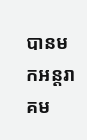បានមកអន្តរាគម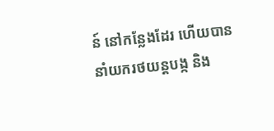ន៍ នៅកន្លែងដែរ ហើយបាននាំយករថយន្តបង្ក និង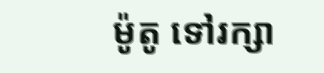ម៉ូតូ ទៅរក្សា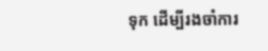ទុក ដើម្បីរងចាំការ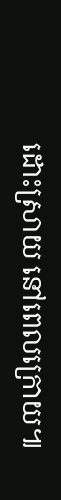ដោះស្រាយ នៅពេលក្រោយ៕